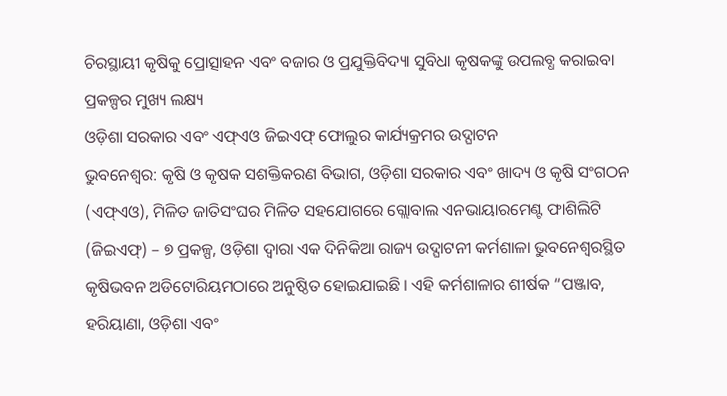ଚିରସ୍ଥାୟୀ କୃଷିକୁ ପ୍ରୋତ୍ସାହନ ଏବଂ ବଜାର ଓ ପ୍ରଯୁକ୍ତିବିଦ୍ୟା ସୁବିଧା କୃଷକଙ୍କୁ ଉପଲବ୍ଧ କରାଇବା ପ୍ରକଳ୍ପର ମୁଖ୍ୟ ଲକ୍ଷ୍ୟ
ଓଡ଼ିଶା ସରକାର ଏବଂ ଏଫ୍ଏଓ ଜିଇଏଫ୍ ଫୋଲୁର କାର୍ଯ୍ୟକ୍ରମର ଉଦ୍ଘାଟନ
ଭୁବନେଶ୍ୱର: କୃଷି ଓ କୃଷକ ସଶକ୍ତିକରଣ ବିଭାଗ, ଓଡ଼ିଶା ସରକାର ଏବଂ ଖାଦ୍ୟ ଓ କୃଷି ସଂଗଠନ (ଏଫ୍ଏଓ), ମିଳିତ ଜାତିସଂଘର ମିଳିତ ସହଯୋଗରେ ଗ୍ଲୋବାଲ ଏନଭାୟାରମେଣ୍ଟ ଫାଶିଲିଟି (ଜିଇଏଫ୍) – ୭ ପ୍ରକଳ୍ପ, ଓଡ଼ିଶା ଦ୍ୱାରା ଏକ ଦିନିକିଆ ରାଜ୍ୟ ଉଦ୍ଘାଟନୀ କର୍ମଶାଳା ଭୁବନେଶ୍ୱରସ୍ଥିତ କୃଷିଭବନ ଅଡିଟୋରିୟମଠାରେ ଅନୁଷ୍ଠିତ ହୋଇଯାଇଛି । ଏହି କର୍ମଶାଳାର ଶୀର୍ଷକ “ପଞ୍ଜାବ, ହରିୟାଣା, ଓଡ଼ିଶା ଏବଂ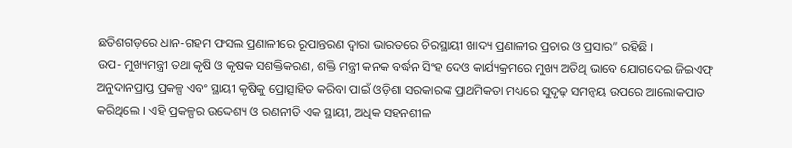ଛତିଶଗଡ଼ରେ ଧାନ-ଗହମ ଫସଲ ପ୍ରଣାଳୀରେ ରୂପାନ୍ତରଣ ଦ୍ୱାରା ଭାରତରେ ଚିରସ୍ଥାୟୀ ଖାଦ୍ୟ ପ୍ରଣାଳୀର ପ୍ରଚାର ଓ ପ୍ରସାର” ରହିଛି ।
ଉପ- ମୁଖ୍ୟମନ୍ତ୍ରୀ ତଥା କୃଷି ଓ କୃଷକ ସଶକ୍ତିକରଣ, ଶକ୍ତି ମନ୍ତ୍ରୀ କନକ ବର୍ଦ୍ଧନ ସିଂହ ଦେଓ କାର୍ଯ୍ୟକ୍ରମରେ ମୁଖ୍ୟ ଅତିଥି ଭାବେ ଯୋଗଦେଇ ଜିଇଏଫ୍ ଅନୁଦାନପ୍ରାପ୍ତ ପ୍ରକଳ୍ପ ଏବଂ ସ୍ଥାୟୀ କୃଷିକୁ ପ୍ରୋତ୍ସାହିତ କରିବା ପାଇଁ ଓଡ଼ିଶା ସରକାରଙ୍କ ପ୍ରାଥମିକତା ମଧ୍ୟରେ ସୁଦୃଢ଼ ସମନ୍ୱୟ ଉପରେ ଆଲୋକପାତ କରିଥିଲେ । ଏହି ପ୍ରକଳ୍ପର ଉଦ୍ଦେଶ୍ୟ ଓ ରଣନୀତି ଏକ ସ୍ଥାୟୀ, ଅଧିକ ସହନଶୀଳ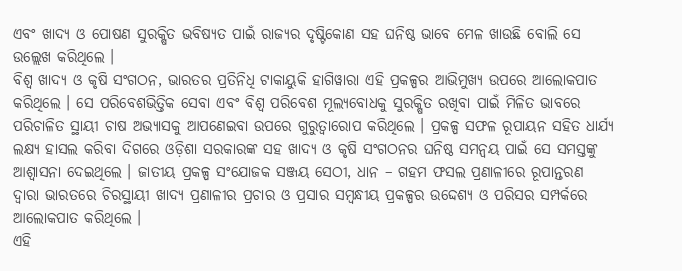ଏବଂ ଖାଦ୍ୟ ଓ ପୋଷଣ ସୁରକ୍ଷିତ ଭବିଷ୍ୟତ ପାଇଁ ରାଜ୍ୟର ଦୃଷ୍ଟିକୋଣ ସହ ଘନିଷ୍ଠ ଭାବେ ମେଳ ଖାଉଛି ବୋଲି ସେ ଉଲ୍ଲେଖ କରିଥିଲେ ।
ବିଶ୍ୱ ଖାଦ୍ୟ ଓ କୃଷି ସଂଗଠନ, ଭାରତର ପ୍ରତିନିଧି ଟାକାୟୁକି ହାଗିୱାରା ଏହି ପ୍ରକଳ୍ପର ଆଭିମୁଖ୍ୟ ଉପରେ ଆଲୋକପାତ କରିଥିଲେ । ସେ ପରିବେଶଭିତ୍ତିକ ସେବା ଏବଂ ବିଶ୍ୱ ପରିବେଶ ମୂଲ୍ୟବୋଧକୁ ସୁରକ୍ଷିତ ରଖିବା ପାଇଁ ମିଳିତ ଭାବରେ ପରିଚାଳିତ ସ୍ଥାୟୀ ଚାଷ ଅଭ୍ୟାସକୁ ଆପଣେଇବା ଉପରେ ଗୁରୁତ୍ୱାରୋପ କରିଥିଲେ । ପ୍ରକଳ୍ପ ସଫଳ ରୂପାୟନ ସହିତ ଧାର୍ଯ୍ୟ ଲକ୍ଷ୍ୟ ହାସଲ କରିବା ଦିଗରେ ଓଡ଼ିଶା ସରକାରଙ୍କ ସହ ଖାଦ୍ୟ ଓ କୃଷି ସଂଗଠନର ଘନିଷ୍ଠ ସମନ୍ୱୟ ପାଇଁ ସେ ସମସ୍ତଙ୍କୁ ଆଶ୍ୱାସନା ଦେଇଥିଲେ । ଜାତୀୟ ପ୍ରକଳ୍ପ ସଂଯୋଜକ ସଞ୍ଜୟ ସେଠୀ, ଧାନ – ଗହମ ଫସଲ ପ୍ରଣାଳୀରେ ରୂପାନ୍ତରଣ ଦ୍ୱାରା ଭାରତରେ ଚିରସ୍ଥାୟୀ ଖାଦ୍ୟ ପ୍ରଣାଳୀର ପ୍ରଚାର ଓ ପ୍ରସାର ସମ୍ବନ୍ଧୀୟ ପ୍ରକଳ୍ପର ଉଦ୍ଦେଶ୍ୟ ଓ ପରିସର ସମ୍ପର୍କରେ ଆଲୋକପାତ କରିଥିଲେ ।
ଏହି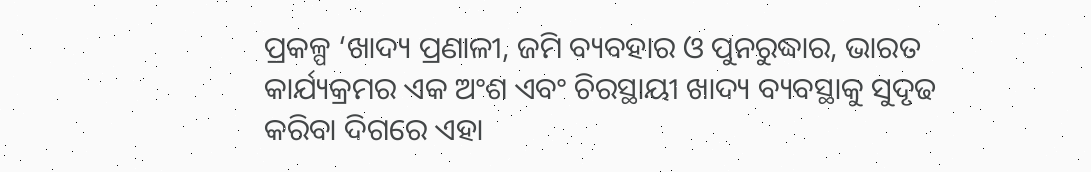ପ୍ରକଳ୍ପ ‘ଖାଦ୍ୟ ପ୍ରଣାଳୀ, ଜମି ବ୍ୟବହାର ଓ ପୁନରୁଦ୍ଧାର, ଭାରତ କାର୍ଯ୍ୟକ୍ରମର ଏକ ଅଂଶ ଏବଂ ଚିରସ୍ଥାୟୀ ଖାଦ୍ୟ ବ୍ୟବସ୍ଥାକୁ ସୁଦୃଢ କରିବା ଦିଗରେ ଏହା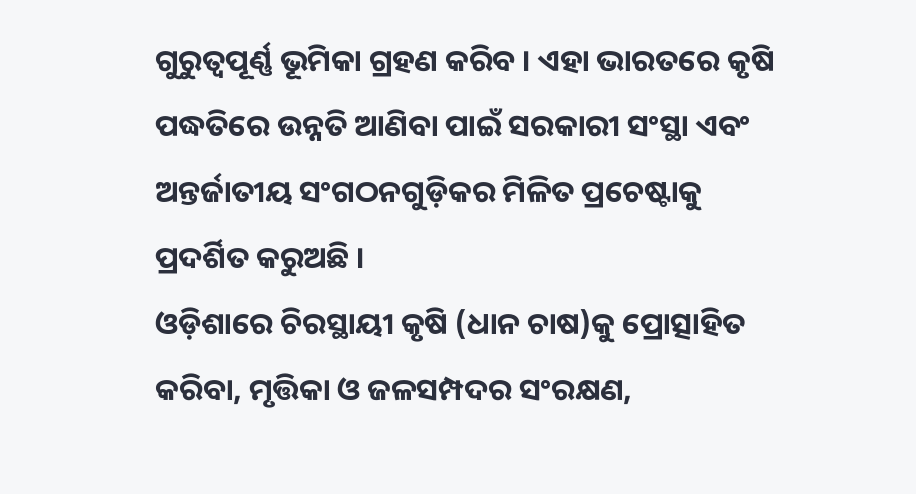ଗୁରୁତ୍ୱପୂର୍ଣ୍ଣ ଭୂମିକା ଗ୍ରହଣ କରିବ । ଏହା ଭାରତରେ କୃଷି ପଦ୍ଧତିରେ ଉନ୍ନତି ଆଣିବା ପାଇଁ ସରକାରୀ ସଂସ୍ଥା ଏବଂ ଅନ୍ତର୍ଜାତୀୟ ସଂଗଠନଗୁଡ଼ିକର ମିଳିତ ପ୍ରଚେଷ୍ଟାକୁ ପ୍ରଦର୍ଶିତ କରୁଅଛି ।
ଓଡ଼ିଶାରେ ଚିରସ୍ଥାୟୀ କୃଷି (ଧାନ ଚାଷ)କୁ ପ୍ରୋତ୍ସାହିତ କରିବା, ମୃତ୍ତିକା ଓ ଜଳସମ୍ପଦର ସଂରକ୍ଷଣ,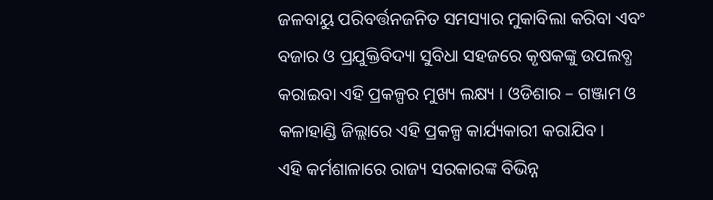ଜଳବାୟୁ ପରିବର୍ତ୍ତନଜନିତ ସମସ୍ୟାର ମୁକାବିଲା କରିବା ଏବଂ ବଜାର ଓ ପ୍ରଯୁକ୍ତିବିଦ୍ୟା ସୁବିଧା ସହଜରେ କୃଷକଙ୍କୁ ଉପଲବ୍ଧ କରାଇବା ଏହି ପ୍ରକଳ୍ପର ମୁଖ୍ୟ ଲକ୍ଷ୍ୟ । ଓଡିଶାର – ଗଞ୍ଜାମ ଓ କଳାହାଣ୍ଡି ଜିଲ୍ଲାରେ ଏହି ପ୍ରକଳ୍ପ କାର୍ଯ୍ୟକାରୀ କରାଯିବ।
ଏହି କର୍ମଶାଳାରେ ରାଜ୍ୟ ସରକାରଙ୍କ ବିଭିନ୍ନ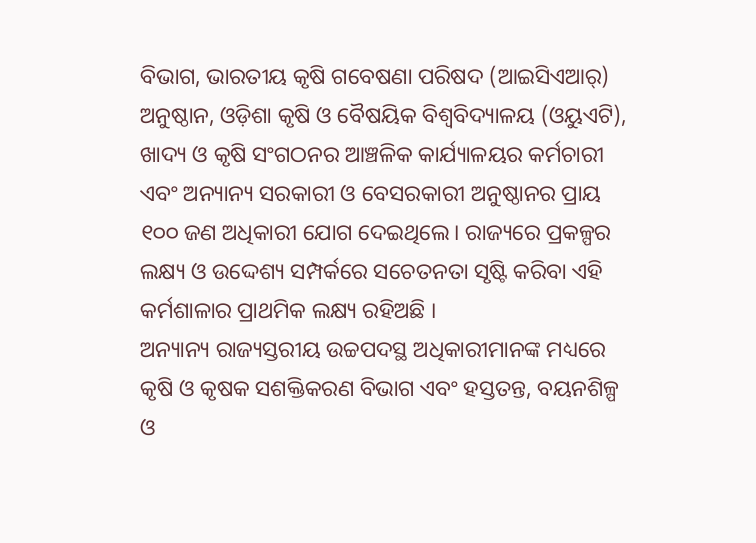ବିଭାଗ, ଭାରତୀୟ କୃଷି ଗବେଷଣା ପରିଷଦ (ଆଇସିଏଆର୍) ଅନୁଷ୍ଠାନ, ଓଡ଼ିଶା କୃଷି ଓ ବୈଷୟିକ ବିଶ୍ୱବିଦ୍ୟାଳୟ (ଓୟୁଏଟି), ଖାଦ୍ୟ ଓ କୃଷି ସଂଗଠନର ଆଞ୍ଚଳିକ କାର୍ଯ୍ୟାଳୟର କର୍ମଚାରୀ ଏବଂ ଅନ୍ୟାନ୍ୟ ସରକାରୀ ଓ ବେସରକାରୀ ଅନୁଷ୍ଠାନର ପ୍ରାୟ ୧୦୦ ଜଣ ଅଧିକାରୀ ଯୋଗ ଦେଇଥିଲେ। ରାଜ୍ୟରେ ପ୍ରକଳ୍ପର ଲକ୍ଷ୍ୟ ଓ ଉଦ୍ଦେଶ୍ୟ ସମ୍ପର୍କରେ ସଚେତନତା ସୃଷ୍ଟି କରିବା ଏହି କର୍ମଶାଳାର ପ୍ରାଥମିକ ଲକ୍ଷ୍ୟ ରହିଅଛି ।
ଅନ୍ୟାନ୍ୟ ରାଜ୍ୟସ୍ତରୀୟ ଉଚ୍ଚପଦସ୍ଥ ଅଧିକାରୀମାନଙ୍କ ମଧ୍ୟରେ କୃଷି ଓ କୃଷକ ସଶକ୍ତିକରଣ ବିଭାଗ ଏବଂ ହସ୍ତତନ୍ତ, ବୟନଶିଳ୍ପ ଓ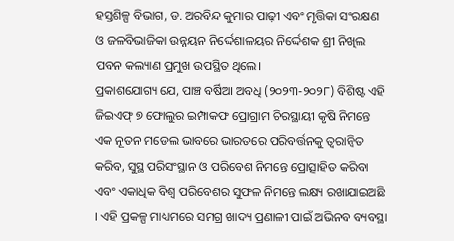ହସ୍ତଶିଳ୍ପ ବିଭାଗ, ଡ. ଅରବିନ୍ଦ କୁମାର ପାଢ଼ୀ ଏବଂ ମୃତ୍ତିକା ସଂରକ୍ଷଣ ଓ ଜଳବିଭାଜିକା ଉନ୍ନୟନ ନିର୍ଦ୍ଦେଶାଳୟର ନିର୍ଦ୍ଦେଶକ ଶ୍ରୀ ନିଖିଲ ପବନ କଲ୍ୟାଣ ପ୍ରମୁଖ ଉପସ୍ଥିତ ଥିଲେ।
ପ୍ରକାଶଯୋଗ୍ୟ ଯେ, ପାଞ୍ଚ ବର୍ଷିଆ ଅବଧି (୨୦୨୩-୨୦୨୮) ବିଶିଷ୍ଟ ଏହି ଜିଇଏଫ୍ ୭ ଫୋଲୁର ଇମ୍ପାକଫ ପ୍ରୋଗ୍ରାମ ଚିରସ୍ଥାୟୀ କୃଷି ନିମନ୍ତେ ଏକ ନୂତନ ମଡେଲ ଭାବରେ ଭାରତରେ ପରିବର୍ତ୍ତନକୁ ତ୍ୱରାନ୍ୱିତ କରିବ, ସୁସ୍ଥ ପରିସଂସ୍ଥାନ ଓ ପରିବେଶ ନିମନ୍ତେ ପ୍ରୋତ୍ସାହିତ କରିବା ଏବଂ ଏକାଧିକ ବିଶ୍ୱ ପରିବେଶର ସୁଫଳ ନିମନ୍ତେ ଲକ୍ଷ୍ୟ ରଖାଯାଇଅଛି । ଏହି ପ୍ରକଳ୍ପ ମାଧ୍ୟମରେ ସମଗ୍ର ଖାଦ୍ୟ ପ୍ରଣାଳୀ ପାଇଁ ଅଭିନବ ବ୍ୟବସ୍ଥା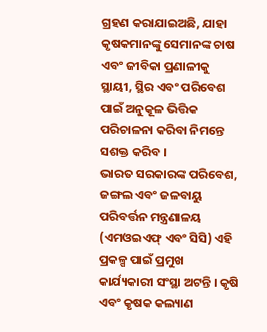ଗ୍ରହଣ କରାଯାଇଅଛି, ଯାହା କୃଷକମାନଙ୍କୁ ସେମାନଙ୍କ ଚାଷ ଏବଂ ଜୀବିକା ପ୍ରଣାଳୀକୁ ସ୍ଥାୟୀ, ସ୍ଥିର ଏବଂ ପରିବେଶ ପାଇଁ ଅନୁକୂଳ ଭିତ୍ତିକ ପରିଚାଳନା କରିବା ନିମନ୍ତେ ସଶକ୍ତ କରିବ ।
ଭାରତ ସରକାରଙ୍କ ପରିବେଶ, ଜଙ୍ଗଲ ଏବଂ ଜଳବାୟୁ ପରିବର୍ତ୍ତନ ମନ୍ତ୍ରଣାଳୟ (ଏମଓଇଏଫ୍ ଏବଂ ସିସି) ଏହି ପ୍ରକଳ୍ପ ପାଇଁ ପ୍ରମୁଖ କାର୍ଯ୍ୟକାରୀ ସଂସ୍ଥା ଅଟନ୍ତି । କୃଷି ଏବଂ କୃଷକ କଲ୍ୟାଣ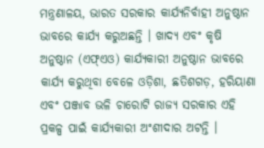ମନ୍ତ୍ରଣାଳୟ, ଭାରତ ସରକାର କାର୍ଯ୍ୟନିର୍ବାହୀ ଅନୁଷ୍ଠାନ ଭାବରେ କାର୍ଯ୍ୟ କରୁଅଛନ୍ତି । ଖାଦ୍ୟ ଏବଂ କୃଷି ଅନୁଷ୍ଠାନ (ଏଫ୍ଏଓ) କାର୍ଯ୍ୟକାରୀ ଅନୁଷ୍ଠାନ ଭାବରେ କାର୍ଯ୍ୟ କରୁଥିବା ବେଳେ ଓଡ଼ିଶା, ଛତିଶଗଡ଼, ହରିୟାଣା ଏବଂ ପଞ୍ଜାବ ଭଳି ଚାରୋଟି ରାଜ୍ୟ ସରକାର ଏହି ପ୍ରକଳ୍ପ ପାଇଁ କାର୍ଯ୍ୟକାରୀ ଅଂଶୀଦାର ଅଟନ୍ତି ।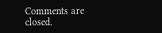Comments are closed.